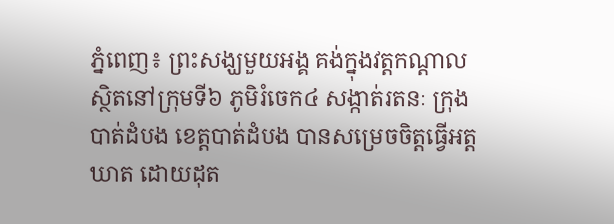ភ្នំពេញ៖ ព្រះសង្ឃមួយអង្គ គង់ក្នុងវត្តកណ្ដាល ស្ថិតនៅក្រុមទី៦ ភូមិរំចេក៤ សង្កាត់រតនៈ ក្រុងបាត់ដំបង ខេត្តបាត់ដំបង បានសម្រេចចិត្តធ្វើអត្តឃាត ដោយដុត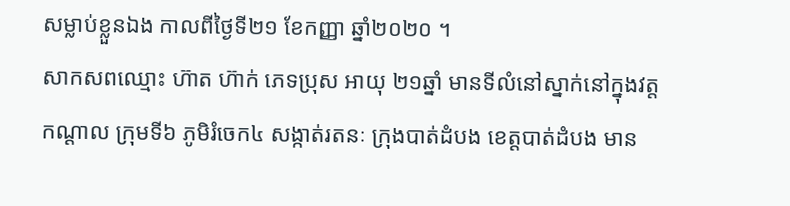សម្លាប់ខ្លួនឯង កាលពីថ្ងៃទី២១ ខែកញ្ញា ឆ្នាំ២០២០ ។
សាកសពឈ្មោះ ហ៊ាត ហ៊ាក់ ភេទប្រុស អាយុ ២១ឆ្នាំ មានទីលំនៅស្នាក់នៅក្នុងវត្តកណ្ដាល ក្រុមទី៦ ភូមិរំចេក៤ សង្កាត់រតនៈ ក្រុងបាត់ដំបង ខេត្តបាត់ដំបង មាន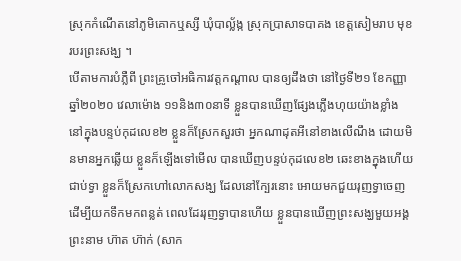ស្រុកកំណើតនៅភូមិគោកឬស្សី ឃុំបាល្ល័ង្ក ស្រុកប្រាសាទបាគង ខេត្តសៀមរាប មុខរបរព្រះសង្ឃ ។
បើតាមការបំភ្លឺពី ព្រះគ្រូចៅអធិការវត្តកណ្ដាល បានឲ្យដឹងថា នៅថ្ងៃទី២១ ខែកញ្ញា ឆ្នាំ២០២០ វេលាម៉ោង ១១និង៣០នាទី ខ្លួនបានឃើញផ្សែងភ្លើងហុយយ៉ាងខ្លាំង នៅក្នុងបន្ទប់កុដលេខ២ ខ្លួនក៏ស្រែកសួរថា អ្នកណាដុតអីនៅខាងលើណឹង ដោយមិនមានអ្នកឆ្លើយ ខ្លួនក៏ឡើងទៅមើល បានឃើញបន្ទប់កុដលេខ២ ឆេះខាងក្នុងហើយជាប់ទ្វា ខ្លួនក៏ស្រែកហៅលោកសង្ឃ ដែលនៅក្បែរនោះ អោយមកជួយរុញទ្វាចេញ ដើម្បីយកទឹកមកពន្លត់ ពេលដែររុញទ្វាបានហើយ ខ្លួនបានឃើញព្រះសង្ឃមួយអង្គព្រះនាម ហ៊ាត ហ៊ាក់ (សាក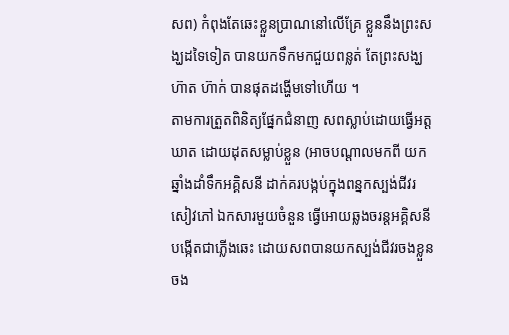សព) កំពុងតែឆេះខ្លួនប្រាណនៅលើគ្រែ ខ្លួននឹងព្រះសង្ឃដទៃទៀត បានយកទឹកមកជួយពន្លត់ តែព្រះសង្ឃ ហ៊ាត ហ៊ាក់ បានផុតដង្ហើមទៅហើយ ។
តាមការត្រួតពិនិត្យផ្នែកជំនាញ សពស្លាប់ដោយធ្វើអត្តឃាត ដោយដុតសម្លាប់ខ្លួន (អាចបណ្ដាលមកពី យកឆ្នាំងដាំទឹកអគ្គិសនី ដាក់គរបង្កប់ក្នុងពន្នកស្បង់ជីវរ សៀវភៅ ឯកសារមួយចំនួន ធ្វើអោយឆ្លងចរន្តអគ្គិសនីបង្កើតជាភ្លើងឆេះ ដោយសពបានយកស្បង់ជីវរចងខ្លួន ចង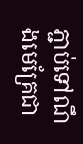ភ្ជាប់ទៅណឹងមេគ្រែជា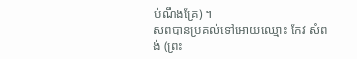ប់ណឹងគ្រែ) ។
សពបានប្រគល់ទៅអោយឈ្មោះ កែវ សំពង់ (ព្រះ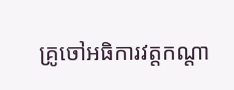គ្រូចៅអធិការវត្តកណ្ដា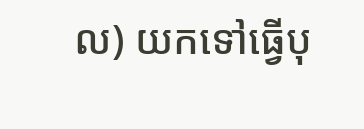ល) យកទៅធ្វើបុ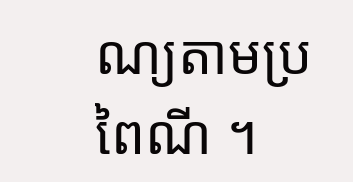ណ្យតាមប្រពៃណី ។